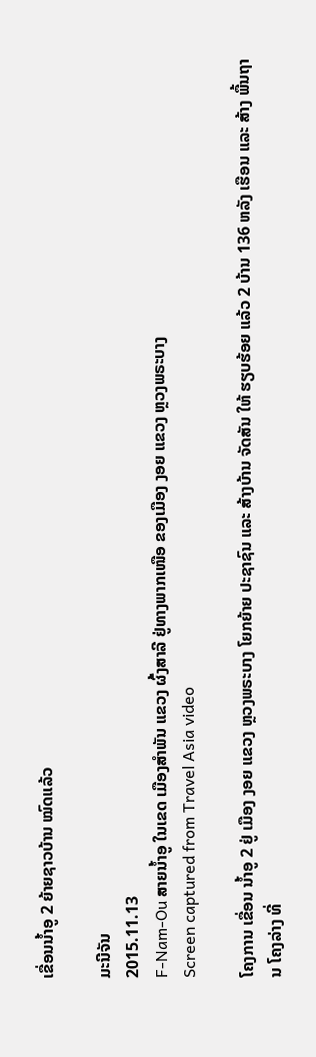ເຂື່ອນນໍ້າອູ 2 ຍ້າຍຊາວບ້ານ ໝົດແລ້ວ

ມະນີຈັນ
2015.11.13
F-Nam-Ou ສາຍນໍ້າອູ ໃນເຂດ ເມືອງສໍາພັນ ແຂວງ ຜົ້ງສາລີ ຢູ່ທາງພາກເໜືອ ຂອງເມືອງ ງອຍ ແຂວງ ຫຼວງພຣະບາງ
Screen captured from Travel Asia video

ໂຄງການ ເຂື່ອນ ນໍ້າອູ 2 ຢູ່ ເມືອງ ງອຍ ແຂວງ ຫຼວງພຣະບາງ ໂຍກຍ້າຍ ປະຊາຊົນ ແລະ ສ້າງບ້ານ ຈັດສັນ ໃຫ້ ຮຽບຮ້ອຍ ແລ້ວ 2 ບ້ານ 136 ຫລັງ ເຮືອນ ແລະ ສ້າງ ພື້ນຖານ ໂຄງລ່າງ ທີ່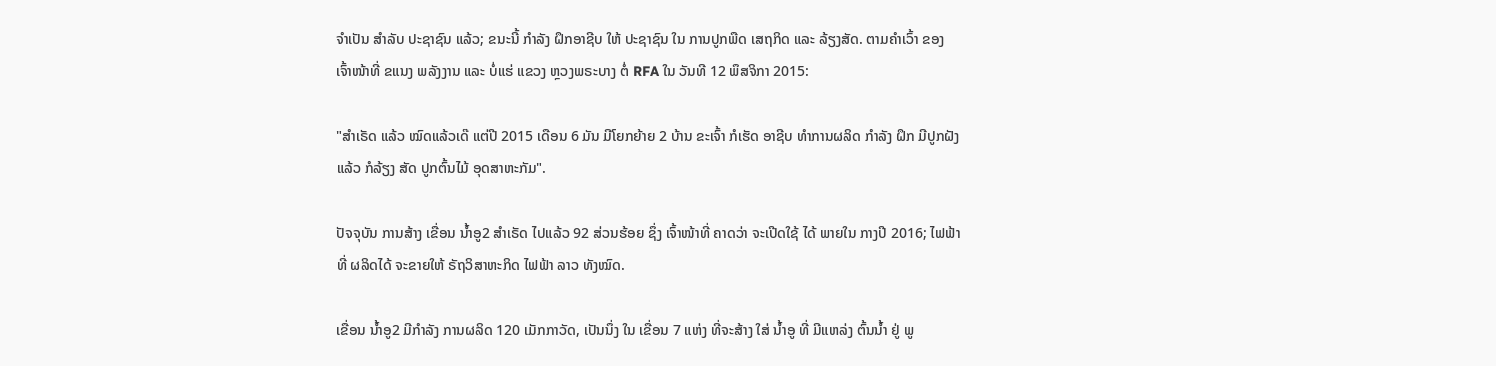ຈໍາເປັນ ສໍາລັບ ປະຊາຊົນ ແລ້ວ; ຂນະນີ້ ກໍາລັງ ຝຶກອາຊີບ ໃຫ້ ປະຊາຊົນ ໃນ ການປູກພືດ ເສຖກິດ ແລະ ລ້ຽງສັດ. ຕາມຄໍາເວົ້າ ຂອງ ເຈົ້າໜ້າທີ່ ຂແນງ ພລັງງານ ແລະ ບໍ່ແຮ່ ແຂວງ ຫຼວງພຣະບາງ ຕໍ່ RFA ໃນ ວັນທີ 12 ພຶສຈິກາ 2015:

"ສໍາເຣັດ ແລ້ວ ໝົດແລ້ວເດ໊ ແຕ່ປີ 2015 ເດືອນ 6 ມັນ ມີໂຍກຍ້າຍ 2 ບ້ານ ຂະເຈົ້າ ກໍເຮັດ ອາຊີບ ທໍາການຜລິດ ກໍາລັງ ຝຶກ ມີປູກຝັງ ແລ້ວ ກໍລ້ຽງ ສັດ ປູກຕົ້ນໄມ້ ອຸດສາຫະກັມ".

ປັຈຈຸບັນ ການສ້າງ ເຂື່ອນ ນໍ້າອູ2 ສໍາເຣັດ ໄປແລ້ວ 92 ສ່ວນຮ້ອຍ ຊຶ່ງ ເຈົ້າໜ້າທີ່ ຄາດວ່າ ຈະເປີດໃຊ້ ໄດ້ ພາຍໃນ ກາງປີ 2016; ໄຟຟ້າ ທີ່ ຜລິດໄດ້ ຈະຂາຍໃຫ້ ຣັຖວິສາຫະກິດ ໄຟຟ້າ ລາວ ທັງໝົດ.

ເຂື່ອນ ນໍ້າອູ2 ມີກໍາລັງ ການຜລິດ 120 ເມັກກາວັດ, ເປັນນຶ່ງ ໃນ ເຂື່ອນ 7 ແຫ່ງ ທີ່ຈະສ້າງ ໃສ່ ນໍ້າອູ ທີ່ ມີແຫລ່ງ ຕົ້ນນໍ້າ ຢູ່ ພູ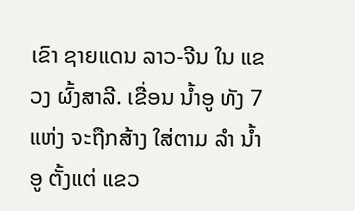ເຂົາ ຊາຍແດນ ລາວ-ຈີນ ໃນ ແຂວງ ຜົ້ງສາລີ. ເຂື່ອນ ນໍ້າອູ ທັງ 7 ແຫ່ງ ຈະຖືກສ້າງ ໃສ່ຕາມ ລໍາ ນໍ້າອູ ຕັ້ງແຕ່ ແຂວ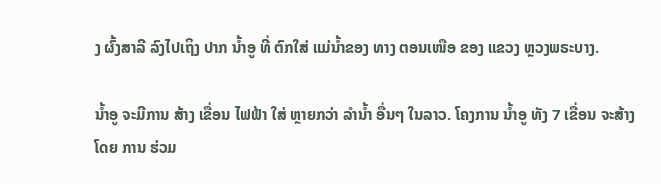ງ ຜົ້ງສາລີ ລົງໄປເຖິງ ປາກ ນໍ້າອູ ທີ່ ຕົກໃສ່ ແມ່ນໍ້າຂອງ ທາງ ຕອນເໜືອ ຂອງ ແຂວງ ຫຼວງພຣະບາງ.

ນໍ້າອູ ຈະມີການ ສ້າງ ເຂື່ອນ ໄຟຟ້າ ໃສ່ ຫຼາຍກວ່າ ລໍານໍ້າ ອື່ນໆ ໃນລາວ. ໂຄງການ ນໍ້າອູ ທັງ 7 ເຂື່ອນ ຈະສ້າງ ໂດຍ ການ ຮ່ວມ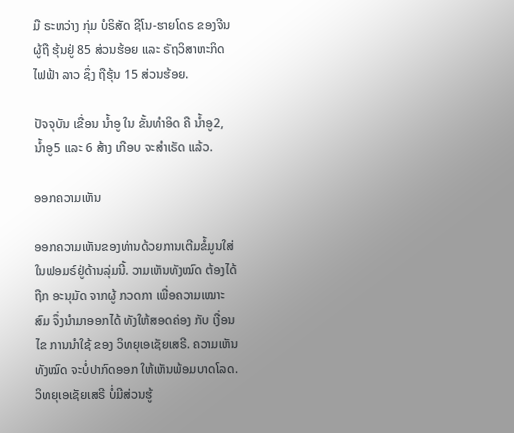ມື ຣະຫວ່າງ ກຸ່ມ ບໍຣິສັດ ຊີໂນ-ຮາຍໂດຣ ຂອງຈີນ ຜູ້ຖື ຮຸ້ນຢູ່ 85 ສ່ວນຮ້ອຍ ແລະ ຣັຖວິສາຫະກິດ ໄຟຟ້າ ລາວ ຊຶ່ງ ຖືຮຸ້ນ 15 ສ່ວນຮ້ອຍ.

ປັຈຈຸບັນ ເຂື່ອນ ນໍ້າອູ ໃນ ຂັ້ນທໍາອິດ ຄື ນໍ້າອູ2, ນໍ້າອູ5 ແລະ 6 ສ້າງ ເກືອບ ຈະສໍາເຣັດ ແລ້ວ.

ອອກຄວາມເຫັນ

ອອກຄວາມເຫັນຂອງທ່ານດ້ວຍການເຕີມຂໍ້ມູນໃສ່ໃນຟອມຣ໌ຢູ່ດ້ານລຸ່ມນີ້. ວາມເຫັນທັງໝົດ ຕ້ອງໄດ້ຖືກ ອະນຸມັດ ຈາກຜູ້ ກວດກາ ເພື່ອຄວາມເໝາະສົມ ຈຶ່ງນໍາມາອອກໄດ້ ທັງໃຫ້ສອດຄ່ອງ ກັບ ເງື່ອນໄຂ ການນຳໃຊ້ ຂອງ ວິທຍຸເອເຊັຍເສຣີ. ຄວາມເຫັນທັງໝົດ ຈະບໍ່ປາກົດອອກ ໃຫ້ເຫັນພ້ອມບາດໂລດ. ວິທຍຸເອເຊັຍເສຣີ ບໍ່ມີສ່ວນຮູ້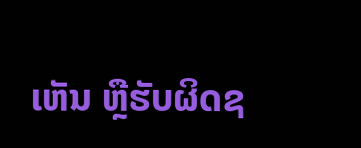ເຫັນ ຫຼືຮັບຜິດຊ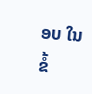ອບ ໃນຂໍ້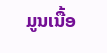ມູນເນື້ອ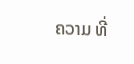ຄວາມ ທີ່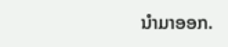ນໍາມາອອກ.